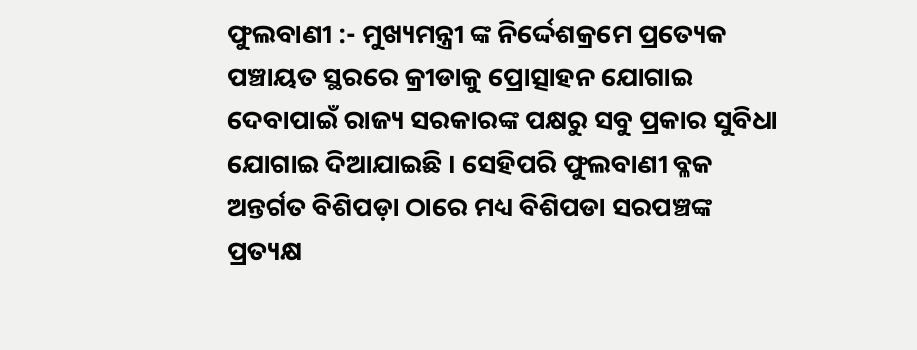ଫୁଲବାଣୀ :- ମୁଖ୍ୟମନ୍ତ୍ରୀ ଙ୍କ ନିର୍ଦ୍ଦେଶକ୍ରମେ ପ୍ରତ୍ୟେକ ପଞ୍ଚାୟତ ସ୍ଥରରେ କ୍ରୀଡାକୁ ପ୍ରୋତ୍ସାହନ ଯୋଗାଇ ଦେବାପାଇଁ ରାଜ୍ୟ ସରକାରଙ୍କ ପକ୍ଷରୁ ସବୁ ପ୍ରକାର ସୁବିଧା ଯୋଗାଇ ଦିଆଯାଇଛି । ସେହିପରି ଫୁଲବାଣୀ ବ୍ଳକ ଅନ୍ତର୍ଗତ ବିଶିପଡ଼ା ଠାରେ ମଧ୍ୟ ବିଶିପଡା ସରପଞ୍ଚଙ୍କ ପ୍ରତ୍ୟକ୍ଷ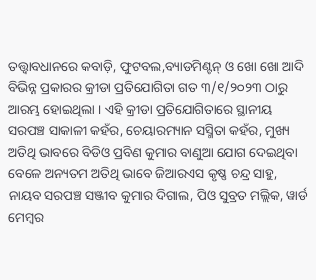ତତ୍ତ୍ୱାବଧାନରେ କବାଡ଼ି, ଫୁଟବଲ,ବ୍ୟାଡମିଣ୍ଟନ୍ ଓ ଖୋ ଖୋ ଆଦି ବିଭିନ୍ନ ପ୍ରକାରର କ୍ରୀଡା ପ୍ରତିଯୋଗିତା ଗତ ୩/୧/୨୦୨୩ ଠାରୁ ଆରମ୍ଭ ହୋଇଥିଲା । ଏହି କ୍ରୀଡା ପ୍ରତିଯୋଗିତାରେ ସ୍ଥାନୀୟ ସରପଞ୍ଚ ସାକାଳୀ କହଁର, ଚେୟାରମ୍ୟାନ ସସ୍ମିତା କହଁର, ମୁଖ୍ୟ ଅତିଥି ଭାବରେ ବିଡିଓ ପ୍ରବିଣ କୁମାର ବାଣୁଆ ଯୋଗ ଦେଇଥିବା ବେଳେ ଅନ୍ୟତମ ଅତିଥି ଭାବେ ଜିଆରଏସ କୃଷ୍ଣ ଚନ୍ଦ୍ର ସାହୁ, ନାୟବ ସରପଞ୍ଚ ସଞ୍ଜୀବ କୁମାର ଦିଗାଲ, ପିଓ ସୁବ୍ରତ ମଲ୍ଲିକ, ୱାର୍ଡ ମେମ୍ବର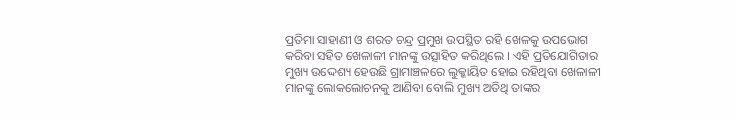ପ୍ରତିମା ସାହାଣୀ ଓ ଶରତ ଚନ୍ଦ୍ର ପ୍ରମୁଖ ଉପସ୍ଥିତ ରହି ଖେଳକୁ ଉପଭୋଗ କରିବା ସହିତ ଖେଳାଳୀ ମାନଙ୍କୁ ଉତ୍ସାହିତ କରିଥିଲେ । ଏହି ପ୍ରତିଯୋଗିତାର ମୁଖ୍ୟ ଉଦ୍ଦେଶ୍ୟ ହେଉଛି ଗ୍ରାମାଞ୍ଚଳରେ ଲୁକ୍କାୟିତ ହୋଇ ରହିଥିବା ଖେଳାଳୀ ମାନଙ୍କୁ ଲୋକଲୋଚନକୁ ଆଣିବା ବୋଲି ମୁଖ୍ୟ ଅତିଥି ତାଙ୍କର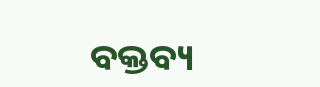ବକ୍ତବ୍ୟ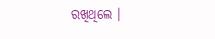ରଖିଥିଲେ ।